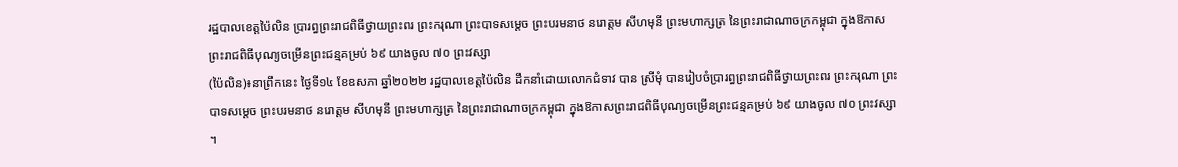រដ្ឋបាលខេត្តប៉ៃលិន ប្រារព្ធព្រះរាជពិធីថ្វាយព្រះពរ ព្រះករុណា ព្រះបាទសម្តេច ព្រះបរមនាថ នរោត្តម សីហមុនី ព្រះមហាក្សត្រ នៃព្រះរាជាណាចក្រកម្ពុជា ក្នុងឱកាសព្រះរាជពិធីបុណ្យចម្រើនព្រះជន្មគម្រប់ ៦៩ យាងចូល ៧០ ព្រះវស្សា
(ប៉ៃលិន)៖នាព្រឹកនេះ ថ្ងៃទី១៤ ខែឧសភា ឆ្នាំ២០២២ រដ្ឋបាលខេត្តប៉ៃលិន ដឹកនាំដោយលោកជំទាវ បាន ស្រីមុំ បានរៀបចំប្រារព្ធព្រះរាជពិធីថ្វាយព្រះពរ ព្រះករុណា ព្រះបាទសម្តេច ព្រះបរមនាថ នរោត្តម សីហមុនី ព្រះមហាក្សត្រ នៃព្រះរាជាណាចក្រកម្ពុជា ក្នុងឱកាសព្រះរាជពិធីបុណ្យចម្រើនព្រះជន្មគម្រប់ ៦៩ យាងចូល ៧០ ព្រះវស្សា ។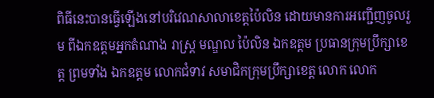ពិធីនេះបានធ្វើឡើងនៅបរិវេណសាលាខេត្តប៉ៃលិន ដោយមានការអញ្ជើញចូលរួម ពីឯកឧត្តមអ្នកតំណាង រាស្ត្រ មណ្ឌល ប៉ៃលិន ឯកឧត្ដម ប្រធានក្រុមប្រឹក្សាខេត្ត ព្រមទាំង ឯកឧត្តម លោកជំទាវ សមាជិកក្រុមប្រឹក្សាខេត្ត លោក លោក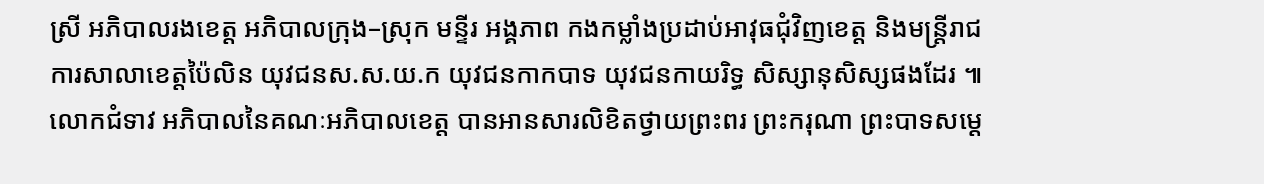ស្រី អភិបាលរងខេត្ត អភិបាលក្រុង–ស្រុក មន្ទីរ អង្គភាព កងកម្លាំងប្រដាប់អាវុធជុំវិញខេត្ត និងមន្រ្ដីរាជការសាលាខេត្តប៉ៃលិន យុវជនស.ស.យ.ក យុវជនកាកបាទ យុវជនកាយរិទ្ធ សិស្សានុសិស្សផងដែរ ៕
លោកជំទាវ អភិបាលនៃគណៈអភិបាលខេត្ត បានអានសារលិខិតថ្វាយព្រះពរ ព្រះករុណា ព្រះបាទសម្តេ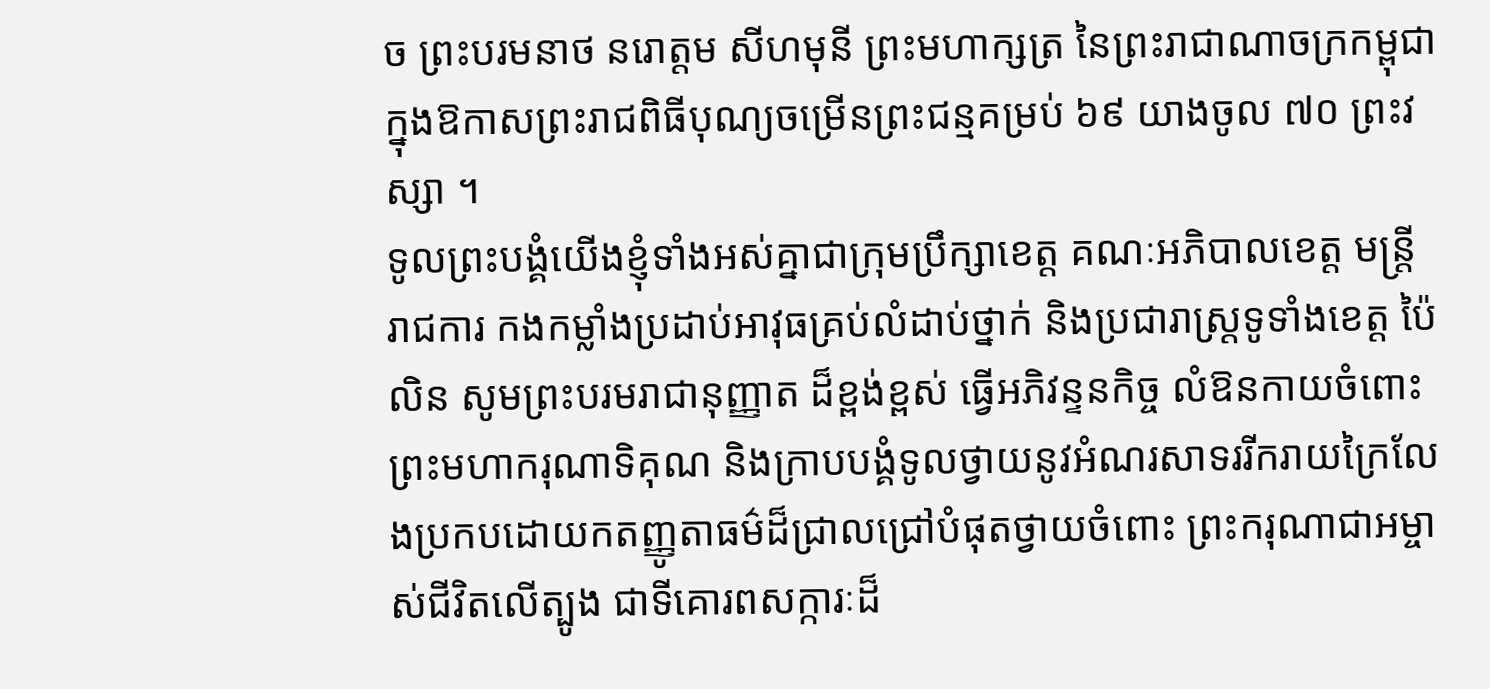ច ព្រះបរមនាថ នរោត្តម សីហមុនី ព្រះមហាក្សត្រ នៃព្រះរាជាណាចក្រកម្ពុជា ក្នុងឱកាសព្រះរាជពិធីបុណ្យចម្រើនព្រះជន្មគម្រប់ ៦៩ យាងចូល ៧០ ព្រះវស្សា ។
ទូលព្រះបង្គំយើងខ្ញុំទាំងអស់គ្នាជាក្រុមប្រឹក្សាខេត្ត គណៈអភិបាលខេត្ដ មន្ដ្រីរាជការ កងកម្លាំងប្រដាប់អាវុធគ្រប់លំដាប់ថ្នាក់ និងប្រជារាស្ដ្រទូទាំងខេត្ដ ប៉ៃលិន សូមព្រះបរមរាជានុញ្ញាត ដ៏ខ្ពង់ខ្ពស់ ធ្វើអភិវន្ទនកិច្ច លំឱនកាយចំពោះព្រះមហាករុណាទិគុណ និងក្រាបបង្គំទូលថ្វាយនូវអំណរសាទររីករាយក្រៃលែងប្រកបដោយកតញ្ញូតាធម៌ដ៏ជ្រាលជ្រៅបំផុតថ្វាយចំពោះ ព្រះករុណាជាអម្ចាស់ជីវិតលើត្បូង ជាទីគោរពសក្ការៈដ៏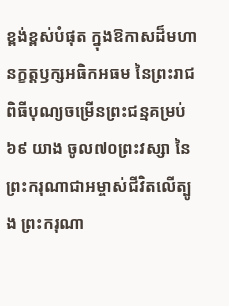ខ្ពង់ខ្ពស់បំផុត ក្នុងឱកាសដ៏មហានក្ខត្ដឫក្សអធិកអធម នៃព្រះរាជពិធីបុណ្យចម្រើនព្រះជន្មគម្រប់ ៦៩ យាង ចូល៧០ព្រះវស្សា នៃព្រះករុណាជាអម្ចាស់ជីវិតលើត្បូង ព្រះករុណា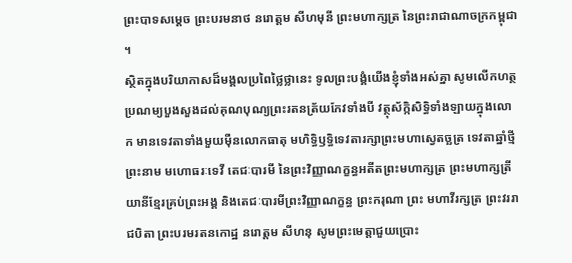ព្រះបាទសម្ដេច ព្រះបរមនាថ នរោត្ដម សីហមុនី ព្រះមហាក្សត្រ នៃព្រះរាជាណាចក្រកម្ពុជា ។
ស្ថិតក្នុងបរិយាកាសដ៏មង្គលប្រពៃថ្លៃថ្លានេះ ទូលព្រះបង្គំយើងខ្ញុំទាំងអស់គ្នា សូមលើកហត្ថប្រណម្យបួងសួងដល់គុណបុណ្យព្រះរតនត្រ័យកែវទាំងបី វត្ថុស័ក្កិសិទ្ធិទាំងឡាយក្នុងលោក មានទេវតាទាំងមួយម៉ឺនលោកធាតុ មហិទ្ធិឫទ្ធិទេវតារក្សាព្រះមហាស្វេតច្ឆត្រ ទេវតាឆ្នាំថ្មីព្រះនាម មហោធរៈទេវី តេជៈបារមី នៃព្រះវិញ្ញាណក្ខន្ធអតីតព្រះមហាក្សត្រ ព្រះមហាក្សត្រីយានីខ្មែរគ្រប់ព្រះអង្គ និងតេជៈបារមីព្រះវិញ្ញាណក្ខន្ធ ព្រះករុណា ព្រះ មហាវីរក្សត្រ ព្រះវររាជបិតា ព្រះបរមរតនកោដ្ឋ នរោត្តម សីហនុ សូមព្រះមេត្ដាជួយប្រោះ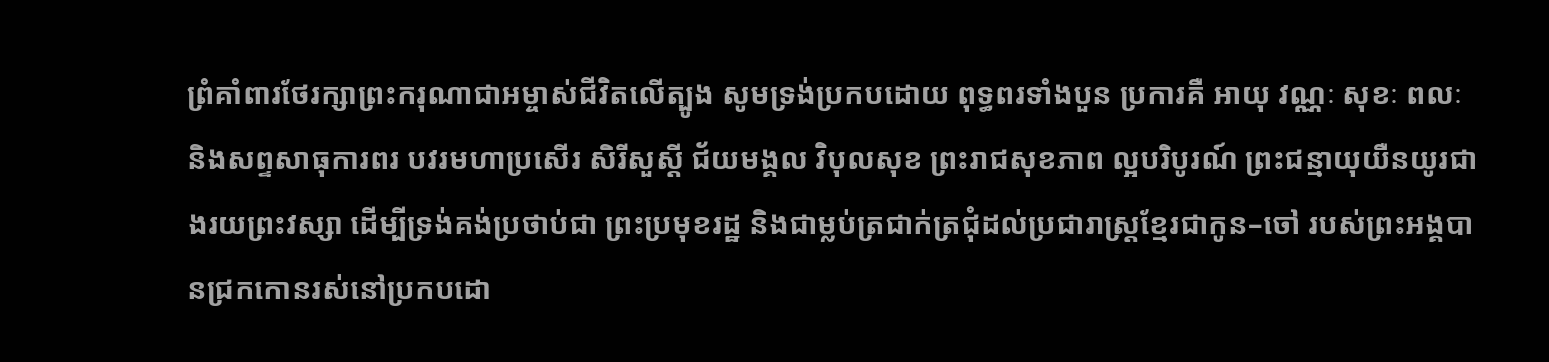ព្រំគាំពារថែរក្សាព្រះករុណាជាអម្ចាស់ជីវិតលើត្បូង សូមទ្រង់ប្រកបដោយ ពុទ្ធពរទាំងបួន ប្រការគឺ អាយុ វណ្ណៈ សុខៈ ពលៈ និងសព្ទសាធុការពរ បវរមហាប្រសើរ សិរីសួស្ដី ជ័យមង្គល វិបុលសុខ ព្រះរាជសុខភាព ល្អបរិបូរណ៍ ព្រះជន្មាយុយឺនយូរជាងរយព្រះវស្សា ដើម្បីទ្រង់គង់ប្រថាប់ជា ព្រះប្រមុខរដ្ឋ និងជាម្លប់ត្រជាក់ត្រជុំដល់ប្រជារាស្ដ្រខ្មែរជាកូន–ចៅ របស់ព្រះអង្គបានជ្រកកោនរស់នៅប្រកបដោ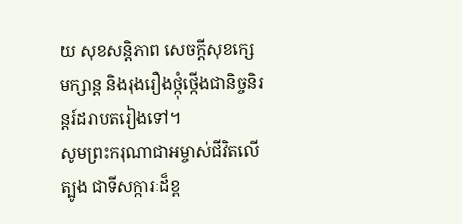យ សុខសន្ដិភាព សេចក្ដីសុខក្សេមក្សាន្ដ និងរុងរឿងថ្កុំថ្កើងជានិច្ចនិរន្ដរ៍ដរាបតរៀងទៅ។
សូមព្រះករុណាជាអម្ចាស់ជីវិតលើត្បូង ជាទីសក្ការៈដ៏ខ្ព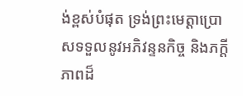ង់ខ្ពស់បំផុត ទ្រង់ព្រះមេត្ដាប្រោសទទួលនូវអភិវន្ទនកិច្ច និងភក្ដីភាពដ៏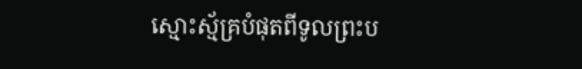ស្មោះស្ម័គ្របំផុតពីទូលព្រះប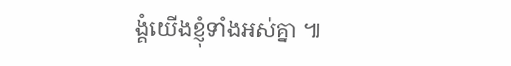ង្គំយើងខ្ញុំទាំងអស់គ្នា ៕